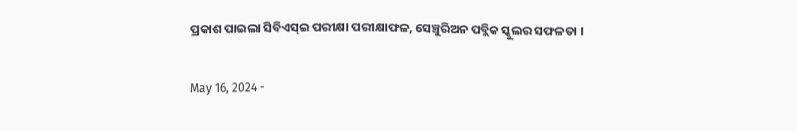ପ୍ରକାଶ ପାଇଲା ସିବିଏସ୍‍ଇ ପରୀକ୍ଷା ପରୀକ୍ଷାଫଳ, ସେଞ୍ଚୁରିଅନ ପବ୍ଲିକ ସ୍କୁଲର ସଫଳତା ।

May 16, 2024 -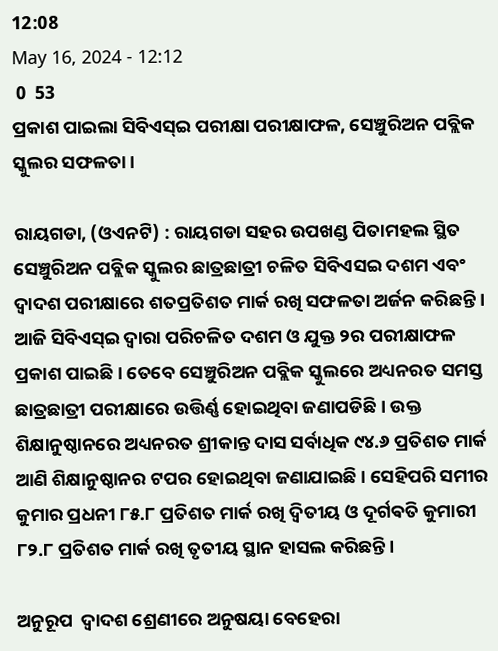12:08
May 16, 2024 - 12:12
 0  53
ପ୍ରକାଶ ପାଇଲା ସିବିଏସ୍‍ଇ ପରୀକ୍ଷା ପରୀକ୍ଷାଫଳ, ସେଞ୍ଚୁରିଅନ ପବ୍ଲିକ ସ୍କୁଲର ସଫଳତା ।

ରାୟଗଡା, (ଓଏନଟି) : ରାୟଗଡା ସହର ଉପଖଣ୍ଡ ପିତାମହଲ ସ୍ଥିତ ସେଞ୍ଚୁରିଅନ ପବ୍ଲିକ ସ୍କୁଲର ଛାତ୍ରଛାତ୍ରୀ ଚଳିତ ସିବିଏସଇ ଦଶମ ଏବଂ ଦ୍ୱାଦଶ ପରୀକ୍ଷାରେ ଶତପ୍ରତିଶତ ମାର୍କ ରଖି ସଫଳତା ଅର୍ଜନ କରିଛନ୍ତି । ଆଜି ସିବିଏସ୍‍ଇ ଦ୍ୱାରା ପରିଚଳିତ ଦଶମ ଓ ଯୁକ୍ତ ୨ର ପରୀକ୍ଷାଫଳ ପ୍ରକାଶ ପାଇଛି । ତେବେ ସେଞ୍ଚୁରିଅନ ପବ୍ଲିକ ସ୍କୁଲରେ ଅଧ୍ୟନରତ ସମସ୍ତ ଛାତ୍ରଛାତ୍ରୀ ପରୀକ୍ଷାରେ ଉତ୍ତିର୍ଣ୍ଣ ହୋଇଥିବା ଜଣାପଡିଛି । ଉକ୍ତ ଶିକ୍ଷାନୁଷ୍ଠାନରେ ଅଧ୍ୟନରତ ଶ୍ରୀକାନ୍ତ ଦାସ ସର୍ବାଧିକ ୯୪.୬ ପ୍ରତିଶତ ମାର୍କ ଆଣି ଶିକ୍ଷାନୁଷ୍ଠାନର ଟପର ହୋଇଥିବା ଜଣାଯାଇଛି । ସେହିପରି ସମୀର କୁମାର ପ୍ରଧନୀ ୮୫.୮ ପ୍ରତିଶତ ମାର୍କ ରଖି ଦ୍ୱିତୀୟ ଓ ଦୂର୍ଗଵତି କୁମାରୀ ୮୨.୮ ପ୍ରତିଶତ ମାର୍କ ରଖି ତୃତୀୟ ସ୍ଥାନ ହାସଲ କରିଛନ୍ତି।

ଅନୁରୂପ  ଦ୍ୱାଦଶ ଶ୍ରେଣୀରେ ଅନୁଷୟା ବେହେରା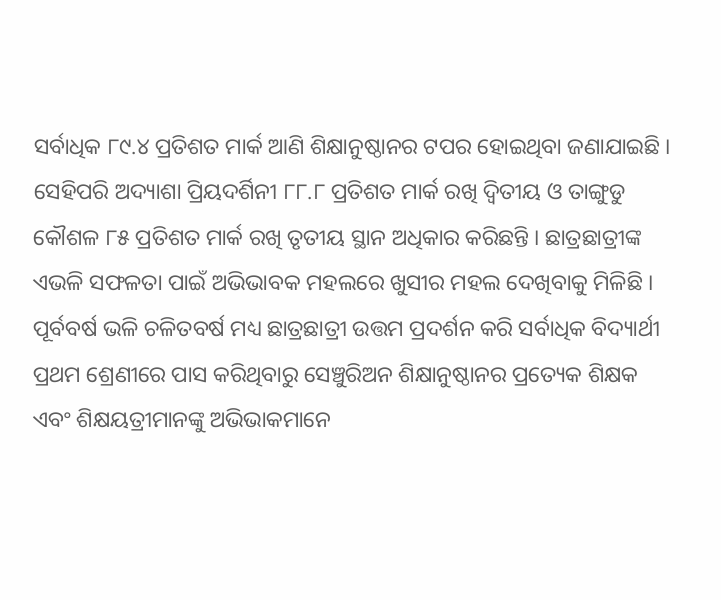ସର୍ବାଧିକ ୮୯.୪ ପ୍ରତିଶତ ମାର୍କ ଆଣି ଶିକ୍ଷାନୁଷ୍ଠାନର ଟପର ହୋଇଥିବା ଜଣାଯାଇଛି । ସେହିପରି ଅଦ୍ୟାଶା ପ୍ରିୟଦର୍ଶିନୀ ୮୮.୮ ପ୍ରତିଶତ ମାର୍କ ରଖି ଦ୍ୱିତୀୟ ଓ ତାଙ୍ଗୁଡୁ କୌଶଳ ୮୫ ପ୍ରତିଶତ ମାର୍କ ରଖି ତୃତୀୟ ସ୍ଥାନ ଅଧିକାର କରିଛନ୍ତି । ଛାତ୍ରଛାତ୍ରୀଙ୍କ ଏଭଳି ସଫଳତା ପାଇଁ ଅଭିଭାବକ ମହଲରେ ଖୁସୀର ମହଲ ଦେଖିବାକୁ ମିଳିଛି । ପୂର୍ବବର୍ଷ ଭଳି ଚଳିତବର୍ଷ ମଧ୍ୟ ଛାତ୍ରଛାତ୍ରୀ ଉତ୍ତମ ପ୍ରଦର୍ଶନ କରି ସର୍ବାଧିକ ବିଦ୍ୟାର୍ଥୀ ପ୍ରଥମ ଶ୍ରେଣୀରେ ପାସ କରିଥିବାରୁ ସେଞ୍ଚୁରିଅନ ଶିକ୍ଷାନୁଷ୍ଠାନର ପ୍ରତ୍ୟେକ ଶିକ୍ଷକ ଏବଂ ଶିକ୍ଷୟତ୍ରୀମାନଙ୍କୁ ଅଭିଭାକମାନେ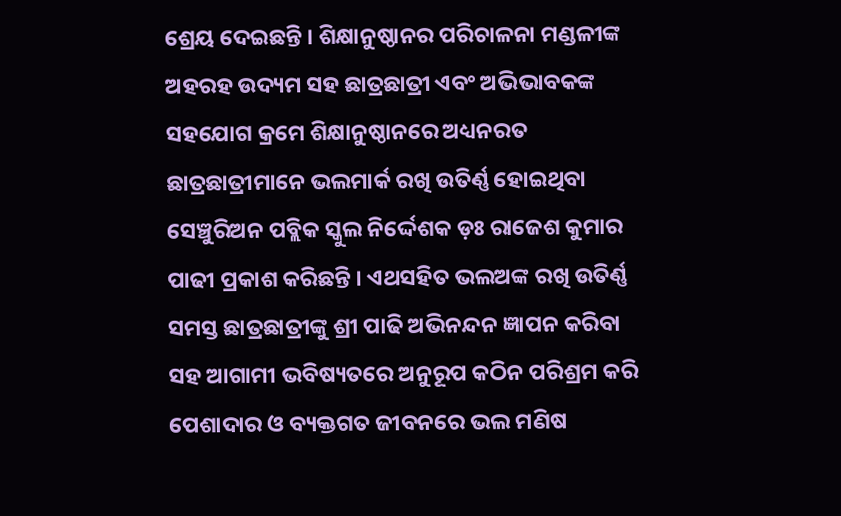ଶ୍ରେୟ ଦେଇଛନ୍ତି । ଶିକ୍ଷାନୁଷ୍ଠାନର ପରିଚାଳନା ମଣ୍ଡଳୀଙ୍କ ଅହରହ ଉଦ୍ୟମ ସହ ଛାତ୍ରଛାତ୍ରୀ ଏବଂ ଅଭିଭାବକଙ୍କ ସହଯୋଗ କ୍ରମେ ଶିକ୍ଷାନୁଷ୍ଠାନରେ ଅଧ୍ୟନରତ ଛାତ୍ରଛାତ୍ରୀମାନେ ଭଲମାର୍କ ରଖି ଉତିର୍ଣ୍ଣ ହୋଇଥିବା ସେଞ୍ଚୁରିଅନ ପବ୍ଲିକ ସ୍କୁଲ ନିର୍ଦ୍ଦେଶକ ଡ଼ଃ ରାଜେଶ କୁମାର ପାଢୀ ପ୍ରକାଶ କରିଛନ୍ତି । ଏଥସହିତ ଭଲଅଙ୍କ ରଖି ଉତିର୍ଣ୍ଣ ସମସ୍ତ ଛାତ୍ରଛାତ୍ରୀଙ୍କୁ ଶ୍ରୀ ପାଢି ଅଭିନନ୍ଦନ ଜ୍ଞାପନ କରିବା ସହ ଆଗାମୀ ଭବିଷ୍ୟତରେ ଅନୁରୂପ କଠିନ ପରିଶ୍ରମ କରି ପେଶାଦାର ଓ ବ୍ୟକ୍ତଗତ ଜୀବନରେ ଭଲ ମଣିଷ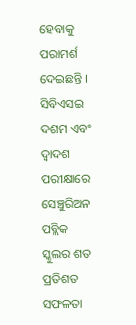ହେବାକୁ ପରାମର୍ଶ ଦେଇଛନ୍ତି । ସିବିଏସଇ ଦଶମ ଏବଂ ଦ୍ୱାଦଶ ପରୀକ୍ଷାରେ ସେଞ୍ଚୁରିଅନ ପବ୍ଲିକ ସ୍କୁଲର ଶତ ପ୍ରତିଶତ ସଫଳତା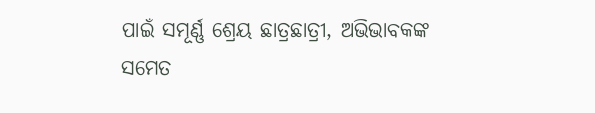ପାଇଁ ସମୂର୍ଣ୍ଣ ଶ୍ରେୟ ଛାତ୍ରଛାତ୍ରୀ, ଅଭିଭାବକଙ୍କ ସମେତ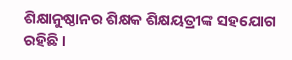ଶିକ୍ଷାନୁଷ୍ଠାନର ଶିକ୍ଷକ ଶିକ୍ଷୟତ୍ରୀଙ୍କ ସହଯୋଗ ରହିଛି ।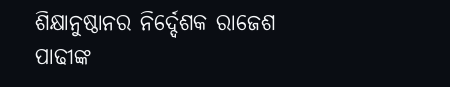ଶିକ୍ଷାନୁଷ୍ଠାନର ନିର୍ଦ୍ଦେଶକ ରାଜେଶ ପାଢୀଙ୍କ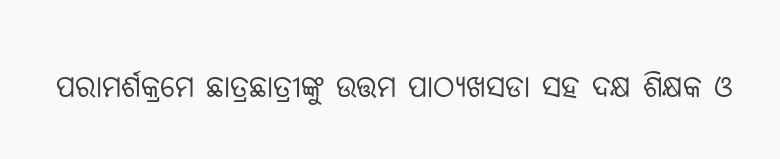ପରାମର୍ଶକ୍ରମେ ଛାତ୍ରଛାତ୍ରୀଙ୍କୁ ଉତ୍ତମ ପାଠ୍ୟଖସଡା ସହ ଦକ୍ଷ ଶିକ୍ଷକ ଓ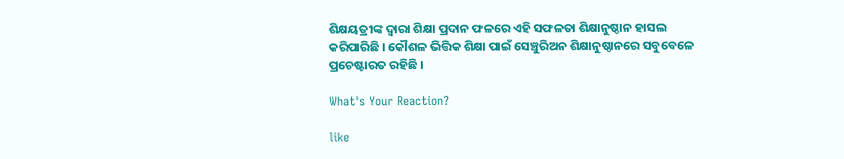ଶିକ୍ଷୟତ୍ରୀଙ୍କ ଦ୍ୱାରା ଶିକ୍ଷା ପ୍ରଦାନ ଫଳରେ ଏହି ସଫଳତା ଶିକ୍ଷାନୁଷ୍ଠାନ ହାସଲ କରିପାରିଛି । କୌଶଳ ଭିତ୍ତିକ ଶିକ୍ଷା ପାଇଁ ସେଞ୍ଚୁରିଅନ ଶିକ୍ଷାନୁଷ୍ଠାନରେ ସବୁବେଳେ ପ୍ରଚେଷ୍ଟାରତ ରହିଛି ।

What's Your Reaction?

like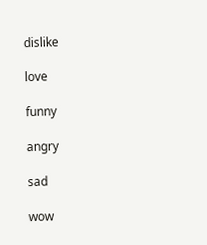dislike

love

funny

angry

sad

wow